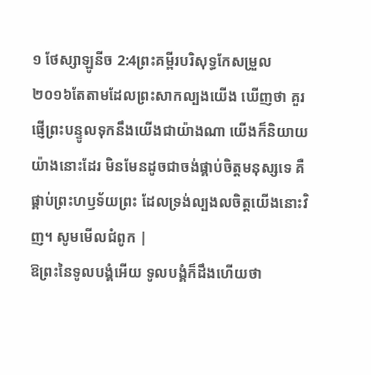១ ថែស្សាឡូនីច 2:4ព្រះគម្ពីរបរិសុទ្ធកែសម្រួល ២០១៦តែតាមដែលព្រះសាកល្បងយើង ឃើញថា គួរផ្ញើព្រះបន្ទូលទុកនឹងយើងជាយ៉ាងណា យើងក៏និយាយយ៉ាងនោះដែរ មិនមែនដូចជាចង់ផ្គាប់ចិត្តមនុស្សទេ គឺផ្គាប់ព្រះហឫទ័យព្រះ ដែលទ្រង់ល្បងលចិត្តយើងនោះវិញ។ សូមមើលជំពូក |
ឱព្រះនៃទូលបង្គំអើយ ទូលបង្គំក៏ដឹងហើយថា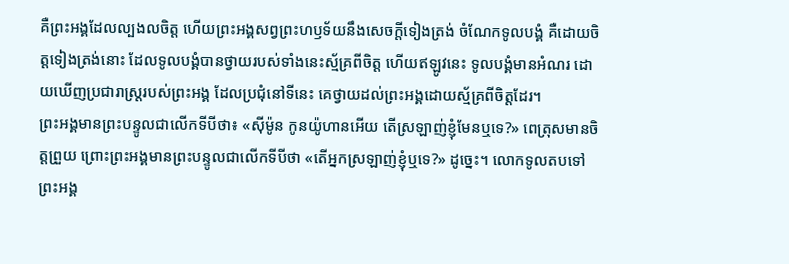គឺព្រះអង្គដែលល្បងលចិត្ត ហើយព្រះអង្គសព្វព្រះហឫទ័យនឹងសេចក្ដីទៀងត្រង់ ចំណែកទូលបង្គំ គឺដោយចិត្តទៀងត្រង់នោះ ដែលទូលបង្គំបានថ្វាយរបស់ទាំងនេះស្ម័គ្រពីចិត្ត ហើយឥឡូវនេះ ទូលបង្គំមានអំណរ ដោយឃើញប្រជារាស្ត្ររបស់ព្រះអង្គ ដែលប្រជុំនៅទីនេះ គេថ្វាយដល់ព្រះអង្គដោយស្ម័គ្រពីចិត្តដែរ។
ព្រះអង្គមានព្រះបន្ទូលជាលើកទីបីថា៖ «ស៊ីម៉ូន កូនយ៉ូហានអើយ តើស្រឡាញ់ខ្ញុំមែនឬទេ?» ពេត្រុសមានចិត្តព្រួយ ព្រោះព្រះអង្គមានព្រះបន្ទូលជាលើកទីបីថា «តើអ្នកស្រឡាញ់ខ្ញុំឬទេ?» ដូច្នេះ។ លោកទូលតបទៅព្រះអង្គ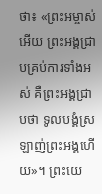ថា៖ «ព្រះអម្ចាស់អើយ ព្រះអង្គជ្រាបគ្រប់ការទាំងអស់ គឺព្រះអង្គជ្រាបថា ទូលបង្គំស្រឡាញ់ព្រះអង្គហើយ»។ ព្រះយេ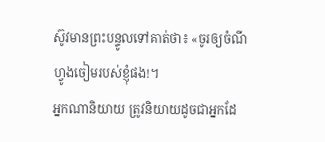ស៊ូវមានព្រះបន្ទូលទៅគាត់ថា៖ «ចូរឲ្យចំណីហ្វូងចៀមរបស់ខ្ញុំផង!។
អ្នកណានិយាយ ត្រូវនិយាយដូចជាអ្នកដែ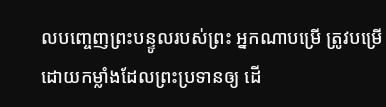លបញ្ចេញព្រះបន្ទូលរបស់ព្រះ អ្នកណាបម្រើ ត្រូវបម្រើដោយកម្លាំងដែលព្រះប្រទានឲ្យ ដើ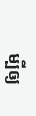ម្បីឲ្យ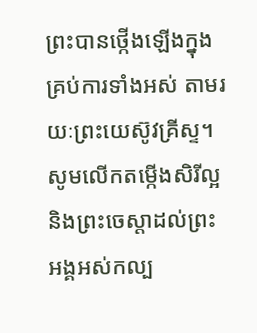ព្រះបានថ្កើងឡើងក្នុងគ្រប់ការទាំងអស់ តាមរយៈព្រះយេស៊ូវគ្រីស្ទ។ សូមលើកតម្កើងសិរីល្អ និងព្រះចេស្តាដល់ព្រះអង្គអស់កល្ប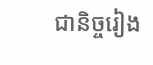ជានិច្ចរៀង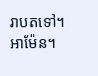រាបតទៅ។ អាម៉ែន។